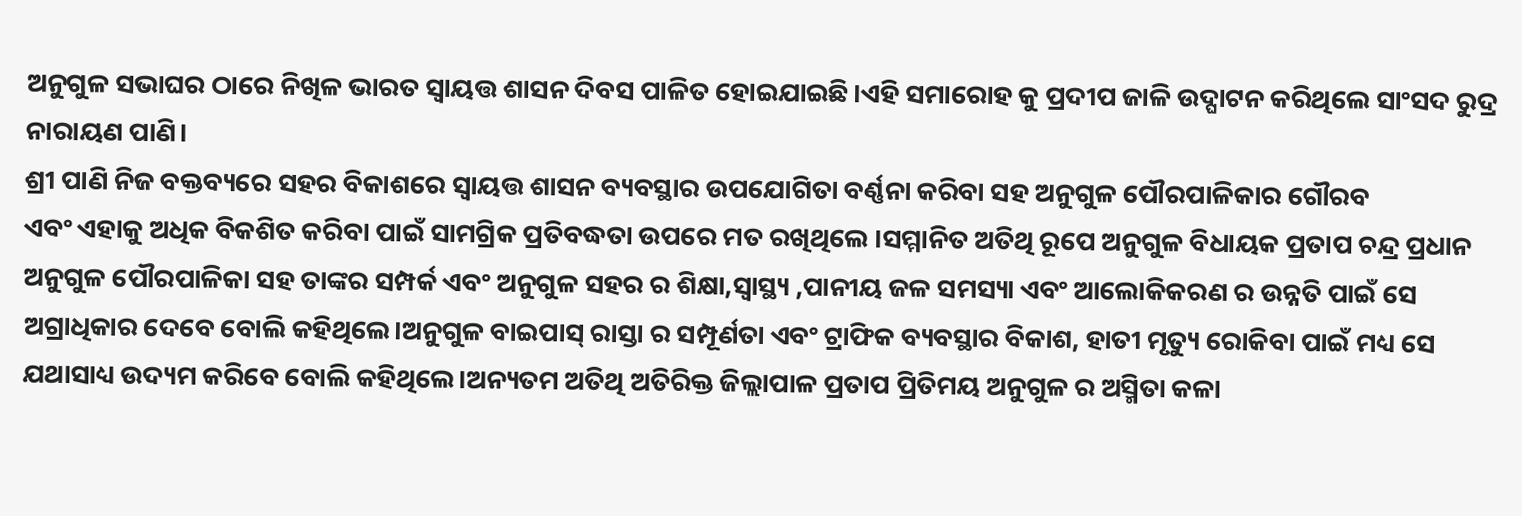ଅନୁଗୁଳ ସଭାଘର ଠାରେ ନିଖିଳ ଭାରତ ସ୍ୱାୟତ୍ତ ଶାସନ ଦିବସ ପାଳିତ ହୋଇଯାଇଛି।ଏହି ସମାରୋହ କୁ ପ୍ରଦୀପ ଜାଳି ଉଦ୍ଘାଟନ କରିଥିଲେ ସାଂସଦ ରୁଦ୍ର ନାରାୟଣ ପାଣି।
ଶ୍ରୀ ପାଣି ନିଜ ବକ୍ତବ୍ୟରେ ସହର ବିକାଶରେ ସ୍ୱାୟତ୍ତ ଶାସନ ବ୍ୟବସ୍ଥାର ଉପଯୋଗିତା ବର୍ଣ୍ଣନା କରିବା ସହ ଅନୁଗୁଳ ପୌରପାଳିକାର ଗୌରବ
ଏବଂ ଏହାକୁ ଅଧିକ ବିକଶିତ କରିବା ପାଇଁ ସାମଗ୍ରିକ ପ୍ରତିବଦ୍ଧତା ଉପରେ ମତ ରଖିଥିଲେ ।ସମ୍ମାନିତ ଅତିଥି ରୂପେ ଅନୁଗୁଳ ବିଧାୟକ ପ୍ରତାପ ଚନ୍ଦ୍ର ପ୍ରଧାନ ଅନୁଗୁଳ ପୌରପାଳିକା ସହ ତାଙ୍କର ସମ୍ପର୍କ ଏବଂ ଅନୁଗୁଳ ସହର ର ଶିକ୍ଷା,ସ୍ବାସ୍ଥ୍ୟ ,ପାନୀୟ ଜଳ ସମସ୍ୟା ଏବଂ ଆଲୋକିକରଣ ର ଉନ୍ନତି ପାଇଁ ସେ ଅଗ୍ରାଧିକାର ଦେବେ ବୋଲି କହିଥିଲେ।ଅନୁଗୁଳ ବାଇପାସ୍ ରାସ୍ତା ର ସମ୍ପୂର୍ଣତା ଏବଂ ଟ୍ରାଫିକ ବ୍ୟବସ୍ଥାର ବିକାଶ, ହାତୀ ମୃତ୍ୟୁ ରୋକିବା ପାଇଁ ମଧ୍ୟ ସେ ଯଥାସାଧ୍ୟ ଉଦ୍ୟମ କରିବେ ବୋଲି କହିଥିଲେ।ଅନ୍ୟତମ ଅତିଥି ଅତିରିକ୍ତ ଜିଲ୍ଲାପାଳ ପ୍ରତାପ ପ୍ରିତିମୟ ଅନୁଗୁଳ ର ଅସ୍ମିତା କଳା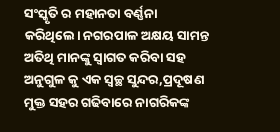ସଂସ୍କୃତି ର ମହାନତା ବର୍ଣ୍ଣନା କରିଥିଲେ। ନଗରପାଳ ଅକ୍ଷୟ ସାମନ୍ତ ଅତିଥି ମାନଙ୍କୁ ସ୍ଵାଗତ କରିବା ସହ ଅନୁଗୁଳ କୁ ଏକ ସ୍ଵଚ୍ଛ ସୁନ୍ଦର,ପ୍ରଦୂଷଣ ମୁକ୍ତ ସହର ଗଢିବାରେ ନାଗରିକଙ୍କ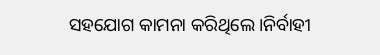ସହଯୋଗ କାମନା କରିଥିଲେ।ନିର୍ବାହୀ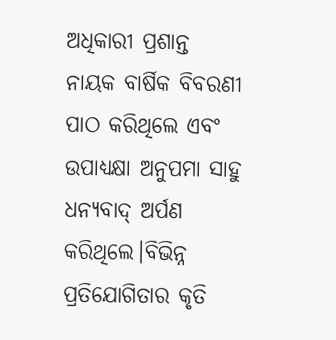ଅଧିକାରୀ ପ୍ରଶାନ୍ତ ନାୟକ ବାର୍ଷିକ ବିବରଣୀ ପାଠ କରିଥିଲେ ଏବଂ ଉପାଧ୍ୟକ୍ଷା ଅନୁପମା ସାହୁ ଧନ୍ୟବାଦ୍ ଅର୍ପଣ କରିଥିଲେ।ବିଭିନ୍ନ ପ୍ରତିଯୋଗିତାର କୃତି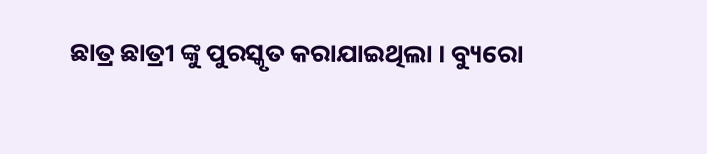ଛାତ୍ର ଛାତ୍ରୀ ଙ୍କୁ ପୁରସ୍କୃତ କରାଯାଇଥିଲା । ବ୍ୟୁରୋ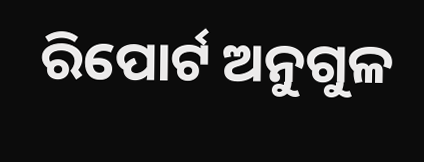ରିପୋର୍ଟ ଅନୁଗୁଳ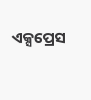ଏକ୍ସପ୍ରେସ